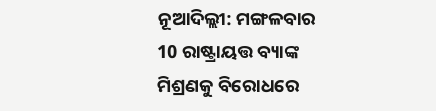ନୂଆଦିଲ୍ଲୀ: ମଙ୍ଗଳବାର 10 ରାଷ୍ଟ୍ରାୟତ୍ତ ବ୍ୟାଙ୍କ ମିଶ୍ରଣକୁ ବିରୋଧରେ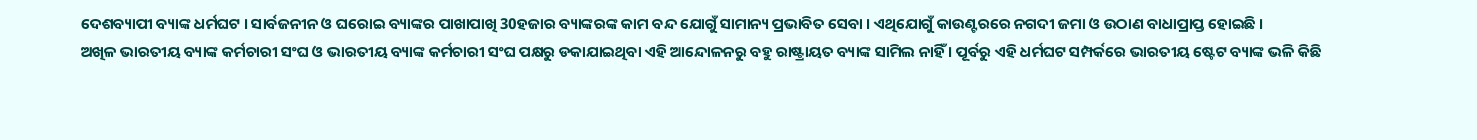ଦେଶବ୍ୟାପୀ ବ୍ୟାଙ୍କ ଧର୍ମଘଟ । ସାର୍ବଜନୀନ ଓ ଘରୋଇ ବ୍ୟାଙ୍କର ପାଖାପାଖି 30ହଜାର ବ୍ୟାଙ୍କରଙ୍କ କାମ ବନ୍ଦ ଯୋଗୁଁ ସାମାନ୍ୟ ପ୍ରଭାବିତ ସେବା । ଏଥିଯୋଗୁଁ କାଉଣ୍ଟରରେ ନଗଦୀ ଜମା ଓ ଉଠାଣ ବାଧାପ୍ରାପ୍ତ ହୋଇଛି ।
ଅଖିଳ ଭାରତୀୟ ବ୍ୟାଙ୍କ କର୍ମଚାରୀ ସଂଘ ଓ ଭାରତୀୟ ବ୍ୟାଙ୍କ କର୍ମଚାରୀ ସଂଘ ପକ୍ଷରୁ ଡକାଯାଇଥିବା ଏହି ଆନ୍ଦୋଳନରୁ ବହୁ ରାଷ୍ଟ୍ରାୟତ ବ୍ୟାଙ୍କ ସାମିଲ ନାହିଁ । ପୂର୍ବରୁ ଏହି ଧର୍ମଘଟ ସମ୍ପର୍କରେ ଭାରତୀୟ ଷ୍ଟେଟ ବ୍ୟାଙ୍କ ଭଳି କିଛି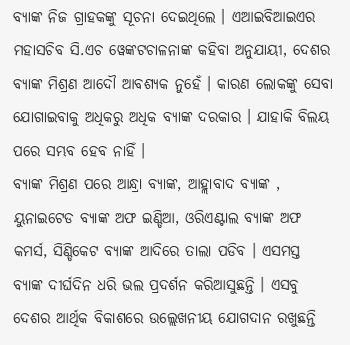ବ୍ୟାଙ୍କ ନିଜ ଗ୍ରାହକଙ୍କୁ ସୂଚନା ଦେଇଥିଲେ । ଏଆଇବିଆଇଏର ମହାସଚିବ ସି.ଏଚ ୱେଙ୍କଟଚାଳନାଙ୍କ କହିବା ଅନୁଯାୟୀ, ଦେଶର ବ୍ୟାଙ୍କ ମିଶ୍ରଣ ଆଦୌ ଆବଶ୍ୟକ ନୁହେଁ । କାରଣ ଲୋକଙ୍କୁ ସେବା ଯୋଗାଇବାକୁ ଅଧିକରୁ ଅଧିକ ବ୍ୟାଙ୍କ ଦରକାର । ଯାହାକି ବିଲୟ ପରେ ସମ୍ଭବ ହେବ ନାହିଁ ।
ବ୍ୟାଙ୍କ ମିଶ୍ରଣ ପରେ ଆନ୍ଧ୍ରା ବ୍ୟାଙ୍କ, ଆହ୍ଲାବାଦ ବ୍ୟାଙ୍କ , ୟୁନାଇଟେଡ ବ୍ୟାଙ୍କ ଅଫ ଇଣ୍ଡିଆ, ଓରିଏଣ୍ଟାଲ ବ୍ୟାଙ୍କ ଅଫ କମର୍ସ, ସିଣ୍ଡିକେଟ ବ୍ୟାଙ୍କ ଆଦିରେ ତାଲା ପଡିବ । ଏସମସ୍ତ ବ୍ୟାଙ୍କ ଦୀର୍ଘଦିନ ଧରି ଭଲ ପ୍ରଦର୍ଶନ କରିଆସୁଛନ୍ତି । ଏସବୁ ଦେଶର ଆର୍ଥିକ ବିକାଶରେ ଉଲ୍ଲେଖନୀୟ ଯୋଗଦାନ ରଖୁଛନ୍ତି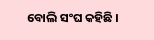ବୋଲି ସଂଘ କହିଛି ।